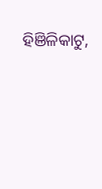ହିଞିଳିକାଟୁ,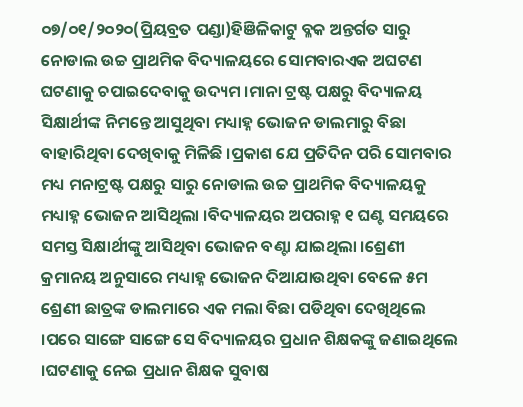୦୭/୦୧/୨୦୨୦(ପ୍ରିୟବ୍ରତ ପଣ୍ଡା)ହିଞିଳିକାଟୁ ବ୍ଳକ ଅନ୍ତର୍ଗତ ସାରୁ ନୋଡାଲ ଉଚ୍ଚ ପ୍ରାଥମିକ ବିଦ୍ୟାଳୟରେ ସୋମବାରଏକ ଅଘଟଣ ଘଟଣାକୁ ଚପାଇଦେବାକୁ ଉଦ୍ୟମ ।ମାନା ଟ୍ରଷ୍ଟ ପକ୍ଷରୁ ବିଦ୍ୟାଳୟ ସିକ୍ଷାର୍ଥୀଙ୍କ ନିମନ୍ତେ ଆସୁଥିବା ମଧ୍ୟାହ୍ନ ଭୋଜନ ଡାଲମାରୁ ବିଛା ବାହାରିଥିବା ଦେଖିବାକୁ ମିଳିଛି ।ପ୍ରକାଶ ଯେ ପ୍ରତିଦିନ ପରି ସୋମବାର ମଧ୍ୟ ମନାଟ୍ରଷ୍ଟ ପକ୍ଷରୁ ସାରୁ ନୋଡାଲ ଉଚ୍ଚ ପ୍ରାଥମିକ ବିଦ୍ୟାଳୟକୁ ମଧ୍ୟାହ୍ନ ଭୋଜନ ଆସିଥିଲା ।ବିଦ୍ୟାଳୟର ଅପରାହ୍ନ ୧ ଘଣ୍ଟ ସମୟରେ ସମସ୍ତ ସିକ୍ଷାର୍ଥୀଙ୍କୁ ଆସିଥିବା ଭୋଜନ ବଣ୍ଟା ଯାଇଥିଲା ।ଶ୍ରେଣୀ କ୍ରମାନୟ ଅନୁସାରେ ମଧ୍ୟାହ୍ନ ଭୋଜନ ଦିଆଯାଉଥିବା ବେଳେ ୫ମ ଶ୍ରେଣୀ ଛାତ୍ରଙ୍କ ଡାଲମାରେ ଏକ ମଲା ବିଛା ପଡିଥିବା ଦେଖିଥିଲେ ।ପରେ ସାଙ୍ଗେ ସାଙ୍ଗେ ସେ ବିଦ୍ୟାଳୟର ପ୍ରଧାନ ଶିକ୍ଷକଙ୍କୁ ଜଣାଇଥିଲେ ।ଘଟଣାକୁ ନେଇ ପ୍ରଧାନ ଶିକ୍ଷକ ସୁବାଷ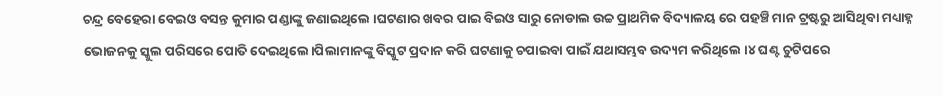ଚନ୍ଦ୍ର ବେହେରା ବେଇଓ ବସନ୍ତ କୁମାର ପଣ୍ଡାଙ୍କୁ ଜଣାଇଥିଲେ ।ଘଟଣାର ଖବର ପାଇ ବିଇଓ ସାରୁ ନୋଡାଲ ଉଚ୍ଚ ପ୍ରାଥମିକ ବିଦ୍ୟାଳୟ ରେ ପହଞ୍ଚି ମାନ ଟ୍ରଷ୍ଟରୁ ଆସିଥିବା ମଧ୍ୟାହ୍ନ ଭୋଜନକୁ ସ୍କୁଲ ପରିସରେ ପୋତି ଦେଇଥିଲେ।ପିଲାମାନଙ୍କୁ ବିସ୍କୁଟ ପ୍ରଦାନ କରି ଘଟଣାକୁ ଚପାଇବା ପାଇଁ ଯଥାସମ୍ଭବ ଉଦ୍ୟମ କରିଥିଲେ ।୪ ଘଣ୍ଟ ଚୁଟିପରେ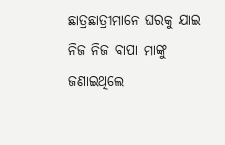ଛାତ୍ରଛାତ୍ରୀମାନେ ଘରକୁ ଯାଇ ନିଜ ନିଜ ବାପା ମାଙ୍କୁ ଜଣାଇଥିଲେ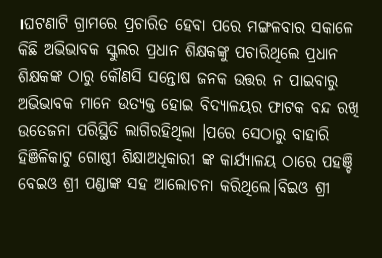।ଘଟଣାଟି ଗ୍ରାମରେ ପ୍ରଚାରିତ ହେବା ପରେ ମଙ୍ଗଳବାର ସକାଳେ କିଛି ଅଭିଭାବକ ସ୍କୁଲର ପ୍ରଧାନ ଶିକ୍ଷକଙ୍କୁ ପଚାରିଥିଲେ ପ୍ରଧାନ ଶିକ୍ଷକଙ୍କ ଠାରୁ କୌଣସି ସନ୍ତୋଷ ଜନକ ଉତ୍ତର ନ ପାଇବାରୁ ଅଭିଭାବକ ମାନେ ଉତ୍ୟକ୍ତ ହୋଇ ବିଦ୍ୟାଳୟର ଫାଟକ ବନ୍ଦ ରଖି ଉତେଜନା ପରିସ୍ଥିତି ଲାଗିରହିଥିଲା ।ପରେ ସେଠାରୁ ବାହାରି ହିଞିଳିକାଟୁ ଗୋଷ୍ଠୀ ଶିକ୍ଷାଅଧିକାରୀ ଙ୍କ କାର୍ଯ୍ୟାଳୟ ଠାରେ ପହଞ୍ଚି ବେଇଓ ଶ୍ରୀ ପଣ୍ଡାଙ୍କ ସହ ଆଲୋଚନା କରିଥିଲେ।ବିଇଓ ଶ୍ରୀ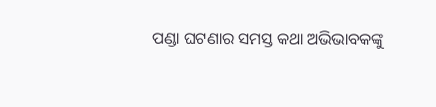ପଣ୍ଡା ଘଟଣାର ସମସ୍ତ କଥା ଅଭିଭାବକଙ୍କୁ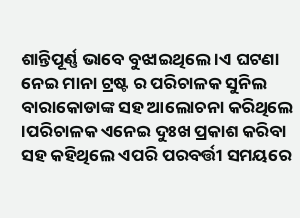ଶାନ୍ତିପୂର୍ଣ୍ଣ ଭାବେ ବୁଝାଇଥିଲେ ।ଏ ଘଟଣା ନେଇ ମାନା ଟ୍ରଷ୍ଟ ର ପରିଚାଳକ ସୁନିଲ ବାରାକୋଡାଙ୍କ ସହ ଆଲୋଚନା କରିଥିଲେ ।ପରିଚାଳକ ଏନେଇ ଦୁଃଖ ପ୍ରକାଶ କରିବା ସହ କହିଥିଲେ ଏପରି ପରବର୍ତ୍ତୀ ସମୟରେ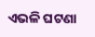ଏଭଳି ଘଟଣା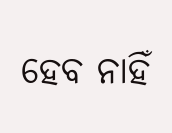ହେବ ନାହିଁ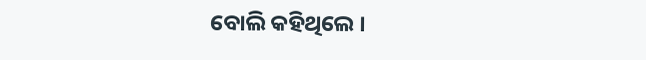ବୋଲି କହିଥିଲେ ।